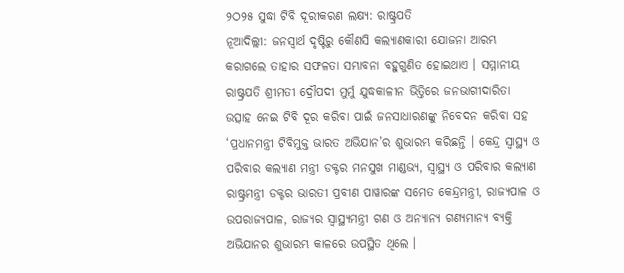୨ଠ୨୫ ସୁଦ୍ଧା ଟିବି ଦୂରୀକରଣ ଲକ୍ଷ୍ୟ: ରାଷ୍ଟ୍ରପତି
ନୂଆଦିଲ୍ଲୀ: ଜନସ୍ୱାର୍ଥ ଦୃଷ୍ଟିରୁ କୌଣସି କଲ୍ୟାଣକାରୀ ଯୋଜନା ଆରମ୍ଭ କରାଗଲେ ତାହାର ସଫଳତା ସମ୍ଭାବନା ବହୁଗୁଣିତ ହୋଇଥାଏ । ସମ୍ମାନୀୟ ରାଷ୍ଟ୍ରପତି ଶ୍ରୀମତୀ ଦ୍ରୌପଦୀ ମୁର୍ମୁ ଯୁଦ୍ଧକାଳୀନ ଭିତ୍ତିରେ ଜନଭାଗୀଦାରିତା ଉତ୍ସାହ ନେଇ ଟିବି ଦୂର କରିବା ପାଇଁ ଜନସାଧାରଣଙ୍କୁ ନିବେଦନ କରିବା ସହ ‘ପ୍ରଧାନମନ୍ତ୍ରୀ ଟିବିମୁକ୍ତ ଭାରତ ଅଭିଯାନ’ର ଶୁଭାରମ୍ଭ କରିଛନ୍ତି । କେନ୍ଦ୍ର ସ୍ୱାସ୍ଥ୍ୟ ଓ ପରିବାର କଲ୍ୟାଣ ମନ୍ତ୍ରୀ ଡକ୍ଟର ମନସୁଖ ମାଣ୍ଡଭ୍ୟ, ସ୍ୱାସ୍ଥ୍ୟ ଓ ପରିବାର କଲ୍ୟାଣ ରାଷ୍ଟ୍ରମନ୍ତ୍ରୀ ଡକ୍ଟର ଭାରତୀ ପ୍ରବୀଣ ପାୱାରଙ୍କ ସମେତ କେନ୍ଦ୍ରମନ୍ତ୍ରୀ, ରାଜ୍ୟପାଳ ଓ ଉପରାଜ୍ୟପାଳ, ରାଜ୍ୟର ସ୍ୱାସ୍ଥ୍ୟମନ୍ତ୍ରୀ ଗଣ ଓ ଅନ୍ୟାନ୍ୟ ଗଣ୍ୟମାନ୍ୟ ବ୍ୟକ୍ତି ଅଭିଯାନର ଶୁଭାରମ୍ଭ କାଳରେ ଉପସ୍ଥିତ ଥିଲେ ।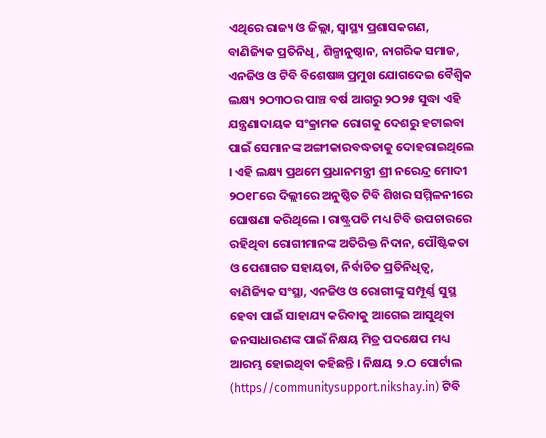ଏଥିରେ ରାଜ୍ୟ ଓ ଜିଲ୍ଲା, ସ୍ୱାସ୍ଥ୍ୟ ପ୍ରଶାସକଗଣ, ବାଣିଜ୍ୟିକ ପ୍ରତିନିଧି, ଶିଳ୍ପାନୁଷ୍ଠାନ, ନାଗରିକ ସମାଜ, ଏନଜିଓ ଓ ଟିବି ବିଶେଷଜ୍ଞ ପ୍ରମୁଖ ଯୋଗଦେଇ ବୈଶ୍ୱିକ ଲକ୍ଷ୍ୟ ୨ଠ୩ଠର ପାଞ୍ଚ ବର୍ଷ ଆଗରୁ ୨ଠ୨୫ ସୁଦ୍ଧା ଏହି ଯନ୍ତ୍ରଣାଦାୟକ ସଂକ୍ରାମକ ରୋଗକୁ ଦେଶରୁ ହଟାଇବା ପାଇଁ ସେମାନଙ୍କ ଅଙ୍ଗୀକାରବଦ୍ଧତାକୁ ଦୋହରାଇଥିଲେ । ଏହି ଲକ୍ଷ୍ୟ ପ୍ରଥମେ ପ୍ରଧାନମନ୍ତ୍ରୀ ଶ୍ରୀ ନରେନ୍ଦ୍ର ମୋଦୀ ୨ଠ୧୮ରେ ଦିଲ୍ଲୀରେ ଅନୁଷ୍ଠିତ ଟିବି ଶିଖର ସମ୍ମିଳନୀରେ ଘୋଷଣା କରିଥିଲେ । ରାଷ୍ଟ୍ରପତି ମଧ୍ୟ ଟିବି ଉପଚାରରେ ରହିଥିବା ରୋଗୀମାନଙ୍କ ଅତିରିକ୍ତ ନିଦାନ, ପୌଷ୍ଟିକତା ଓ ପେଶାଗତ ସହାୟତା, ନିର୍ବାଚିତ ପ୍ରତିନିଧିତ୍ୱ, ବାଣିଜ୍ୟିକ ସଂସ୍ଥା, ଏନଜିଓ ଓ ରୋଗୀଙ୍କୁ ସମ୍ପୂର୍ଣ୍ଣ ସୁସ୍ଥ ହେବା ପାଇଁ ସାହାଯ୍ୟ କରିବାକୁ ଆଗେଇ ଆସୁଥିବା ଜନସାଧାରଣଙ୍କ ପାଇଁ ନିକ୍ଷୟ ମିତ୍ର ପଦକ୍ଷେପ ମଧ୍ୟ ଆରମ୍ଭ ହୋଇଥିବା କହିଛନ୍ତି । ନିକ୍ଷୟ ୨.ଠ ପୋର୍ଟାଲ (https//communitysupport.nikshay.in) ଟିବି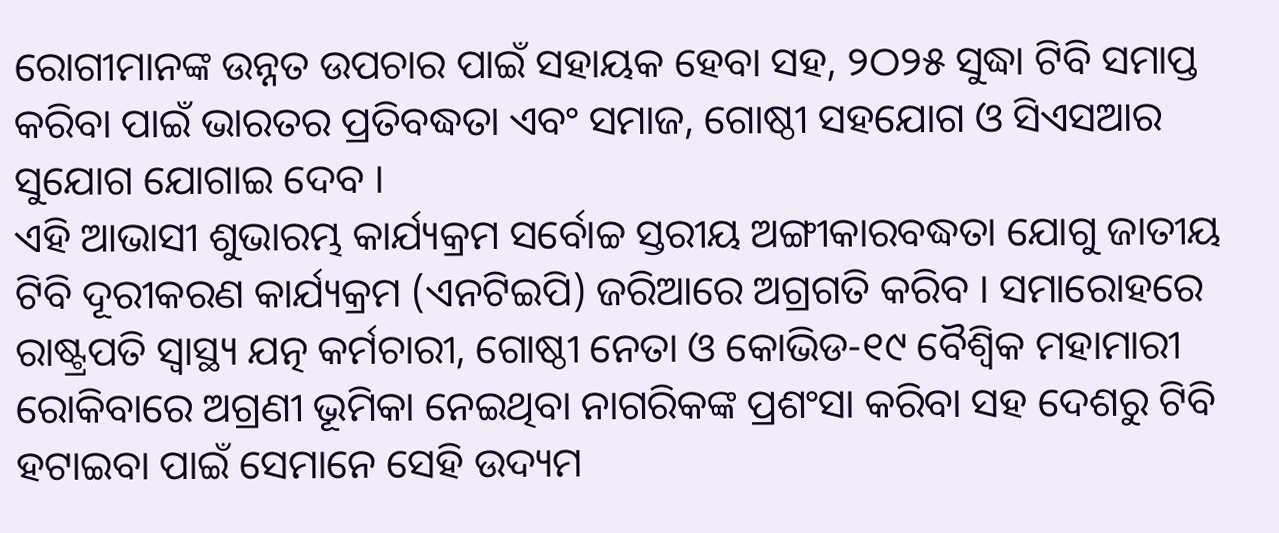ରୋଗୀମାନଙ୍କ ଉନ୍ନତ ଉପଚାର ପାଇଁ ସହାୟକ ହେବା ସହ, ୨ଠ୨୫ ସୁଦ୍ଧା ଟିବି ସମାପ୍ତ କରିବା ପାଇଁ ଭାରତର ପ୍ରତିବଦ୍ଧତା ଏବଂ ସମାଜ, ଗୋଷ୍ଠୀ ସହଯୋଗ ଓ ସିଏସଆର ସୁଯୋଗ ଯୋଗାଇ ଦେବ ।
ଏହି ଆଭାସୀ ଶୁଭାରମ୍ଭ କାର୍ଯ୍ୟକ୍ରମ ସର୍ବୋଚ୍ଚ ସ୍ତରୀୟ ଅଙ୍ଗୀକାରବଦ୍ଧତା ଯୋଗୁ ଜାତୀୟ ଟିବି ଦୂରୀକରଣ କାର୍ଯ୍ୟକ୍ରମ (ଏନଟିଇପି) ଜରିଆରେ ଅଗ୍ରଗତି କରିବ । ସମାରୋହରେ ରାଷ୍ଟ୍ରପତି ସ୍ୱାସ୍ଥ୍ୟ ଯତ୍ନ କର୍ମଚାରୀ, ଗୋଷ୍ଠୀ ନେତା ଓ କୋଭିଡ-୧୯ ବୈଶ୍ୱିକ ମହାମାରୀ ରୋକିବାରେ ଅଗ୍ରଣୀ ଭୂମିକା ନେଇଥିବା ନାଗରିକଙ୍କ ପ୍ରଶଂସା କରିବା ସହ ଦେଶରୁ ଟିବି ହଟାଇବା ପାଇଁ ସେମାନେ ସେହି ଉଦ୍ୟମ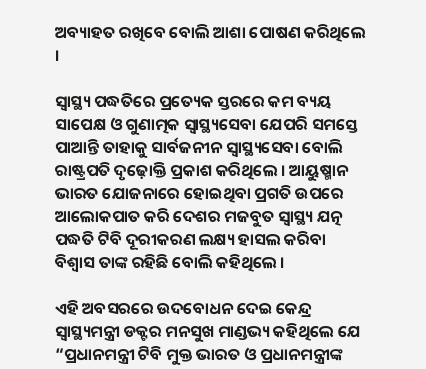ଅବ୍ୟାହତ ରଖିବେ ବୋଲି ଆଶା ପୋଷଣ କରିଥିଲେ ।

ସ୍ୱାସ୍ଥ୍ୟ ପଦ୍ଧତିରେ ପ୍ରତ୍ୟେକ ସ୍ତରରେ କମ ବ୍ୟୟ ସାପେକ୍ଷ ଓ ଗୁଣାତ୍ମକ ସ୍ୱାସ୍ଥ୍ୟସେବା ଯେପରି ସମସ୍ତେ ପାଆନ୍ତି ତାହାକୁ ସାର୍ବଜନୀନ ସ୍ୱାସ୍ଥ୍ୟସେବା ବୋଲି ରାଷ୍ଟ୍ରପତି ଦୃଢ଼ୋକ୍ତି ପ୍ରକାଶ କରିଥିଲେ । ଆୟୁଷ୍ମାନ ଭାରତ ଯୋଜନାରେ ହୋଇଥିବା ପ୍ରଗତି ଉପରେ ଆଲୋକପାତ କରି ଦେଶର ମଜବୁତ ସ୍ୱାସ୍ଥ୍ୟ ଯତ୍ନ ପଦ୍ଧତି ଟିବି ଦୂରୀକରଣ ଲକ୍ଷ୍ୟ ହାସଲ କରିବା ବିଶ୍ୱାସ ତାଙ୍କ ରହିଛି ବୋଲି କହିଥିଲେ ।

ଏହି ଅବସରରେ ଉଦବୋଧନ ଦେଇ କେନ୍ଦ୍ର ସ୍ୱାସ୍ଥ୍ୟମନ୍ତ୍ରୀ ଡକ୍ଟର ମନସୁଖ ମାଣ୍ଡଭ୍ୟ କହିଥିଲେ ଯେ “ପ୍ରଧାନମନ୍ତ୍ରୀ ଟିବି ମୁକ୍ତ ଭାରତ ଓ ପ୍ରଧାନମନ୍ତ୍ରୀଙ୍କ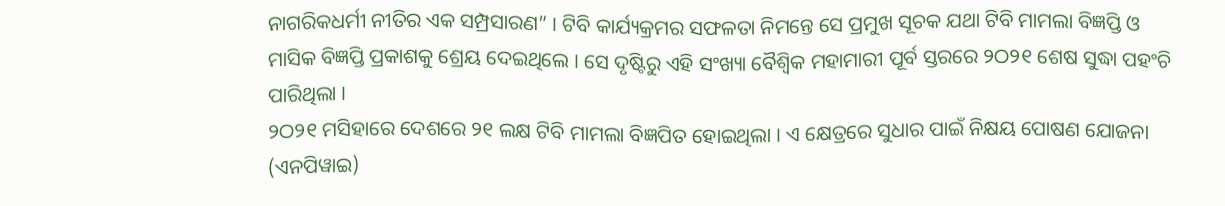ନାଗରିକଧର୍ମୀ ନୀତିର ଏକ ସମ୍ପ୍ରସାରଣ” । ଟିବି କାର୍ଯ୍ୟକ୍ରମର ସଫଳତା ନିମନ୍ତେ ସେ ପ୍ରମୁଖ ସୂଚକ ଯଥା ଟିବି ମାମଲା ବିଜ୍ଞପ୍ତି ଓ ମାସିକ ବିଜ୍ଞପ୍ତି ପ୍ରକାଶକୁ ଶ୍ରେୟ ଦେଇଥିଲେ । ସେ ଦୃଷ୍ଟିରୁ ଏହି ସଂଖ୍ୟା ବୈଶ୍ୱିକ ମହାମାରୀ ପୂର୍ବ ସ୍ତରରେ ୨ଠ୨୧ ଶେଷ ସୁଦ୍ଧା ପହଂଚି ପାରିଥିଲା ।
୨ଠ୨୧ ମସିହାରେ ଦେଶରେ ୨୧ ଲକ୍ଷ ଟିବି ମାମଲା ବିଜ୍ଞପିତ ହୋଇଥିଲା । ଏ କ୍ଷେତ୍ରରେ ସୁଧାର ପାଇଁ ନିକ୍ଷୟ ପୋଷଣ ଯୋଜନା (ଏନପିୱାଇ)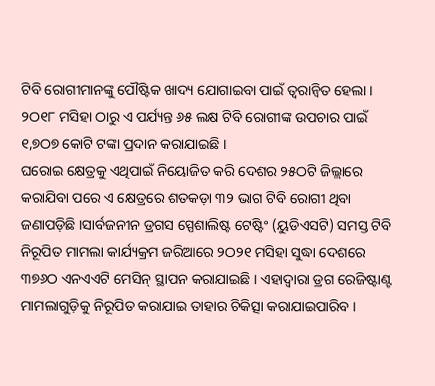ଟିବି ରୋଗୀମାନଙ୍କୁ ପୌଷ୍ଟିକ ଖାଦ୍ୟ ଯୋଗାଇବା ପାଇଁ ତ୍ୱରାନ୍ୱିତ ହେଲା । ୨ଠ୧୮ ମସିହା ଠାରୁ ଏ ପର୍ଯ୍ୟନ୍ତ ୬୫ ଲକ୍ଷ ଟିବି ରୋଗୀଙ୍କ ଉପଚାର ପାଇଁ ୧,୭ଠ୭ କୋଟି ଟଙ୍କା ପ୍ରଦାନ କରାଯାଇଛି ।
ଘରୋଇ କ୍ଷେତ୍ରକୁ ଏଥିପାଇଁ ନିୟୋଜିତ କରି ଦେଶର ୨୫ଠଟି ଜିଲ୍ଲାରେ କରାଯିବା ପରେ ଏ କ୍ଷେତ୍ରରେ ଶତକଡ଼ା ୩୨ ଭାଗ ଟିବି ରୋଗୀ ଥିବା ଜଣାପଡ଼ିଛି ।ସାର୍ବଜନୀନ ଡ୍ରଗସ ସ୍ପେଶାଲିଷ୍ଟ ଟେଷ୍ଟିଂ (ୟୁଡିଏସଟି) ସମସ୍ତ ଟିବି ନିରୂପିତ ମାମଲା କାର୍ଯ୍ୟକ୍ରମ ଜରିଆରେ ୨ଠ୨୧ ମସିହା ସୁଦ୍ଧା ଦେଶରେ ୩୭୬ଠ ଏନଏଏଟି ମେସିନ୍ ସ୍ଥାପନ କରାଯାଇଛି । ଏହାଦ୍ୱାରା ଡ୍ରଗ ରେଜିଷ୍ଟାଣ୍ଟ ମାମଲାଗୁଡ଼ିକୁ ନିରୂପିତ କରାଯାଇ ତାହାର ଚିକିତ୍ସା କରାଯାଇପାରିବ ।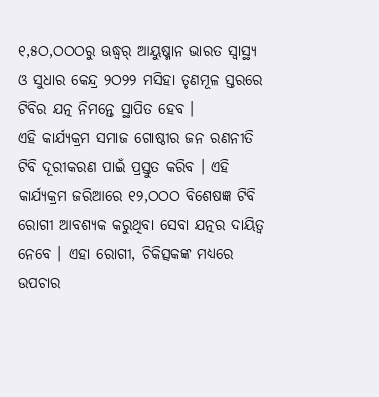୧,୫ଠ,ଠଠଠରୁ ଊଦ୍ଧ୍ୱର୍ ଆୟୁଷ୍ମାନ ଭାରତ ସ୍ୱାସ୍ଥ୍ୟ ଓ ସୁଧାର କେନ୍ଦ୍ର ୨ଠ୨୨ ମସିହା ତୃଣମୂଳ ସ୍ତରରେ ଟିବିର ଯତ୍ନ ନିମନ୍ତେ ସ୍ଥାପିତ ହେବ ।
ଏହି କାର୍ଯ୍ୟକ୍ରମ ସମାଜ ଗୋଷ୍ଠୀର ଜନ ରଣନୀତି ଟିବି ଦୂରୀକରଣ ପାଇଁ ପ୍ରସ୍ତୁତ କରିବ । ଏହି କାର୍ଯ୍ୟକ୍ରମ ଜରିଆରେ ୧୨,ଠଠଠ ବିଶେଷଜ୍ଞ ଟିବି ରୋଗୀ ଆବଶ୍ୟକ କରୁଥିବା ସେବା ଯତ୍ନର ଦାୟିତ୍ୱ ନେବେ । ଏହା ରୋଗୀ, ଚିକିତ୍ସକଙ୍କ ମଧ୍ୟରେ ଉପଚାର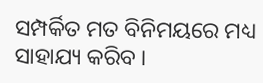ସମ୍ପର୍କିତ ମତ ବିନିମୟରେ ମଧ୍ୟ ସାହାଯ୍ୟ କରିବ ।